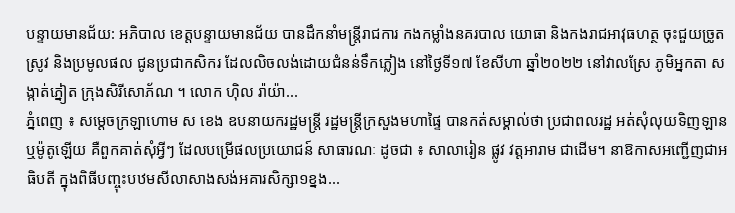បន្ទាយមានជ័យ: អភិបាល ខេត្តបន្ទាយមានជ័យ បានដឹកនាំមន្ត្រីរាជការ កងកម្លាំងនគរបាល យោធា និងកងរាជអាវុធហត្ថ ចុះជួយច្រូតស្រូវ និងប្រមូលផល ជូនប្រជាកសិករ ដែលលិចលង់ដោយជំនន់ទឹកភ្លៀង នៅថ្ងៃទី១៧ ខែសីហា ឆ្នាំ២០២២ នៅវាលស្រែ ភូមិអ្នកតា សង្កាត់ភ្នៀត ក្រុងសិរីសោភ័ណ ។ លោក ហ៊ិល រ៉ាយ៉ា...
ភ្នំពេញ ៖ សម្ដេចក្រឡាហោម ស ខេង ឧបនាយករដ្ឋមន្ត្រី រដ្ឋមន្ត្រីក្រសួងមហាផ្ទៃ បានកត់សម្គាល់ថា ប្រជាពលរដ្ឋ អត់សុំលុយទិញឡាន ឬម៉ូតូឡើយ គឺពួកគាត់សុំអ្វីៗ ដែលបម្រើផលប្រយោជន៍ សាធារណៈ ដូចជា ៖ សាលារៀន ផ្លូវ វត្តអារាម ជាដើម។ នាឱកាសអញ្ជើញជាអធិបតី ក្នុងពិធីបញ្ចុះបឋមសីលាសាងសង់អគារសិក្សា១ខ្នង...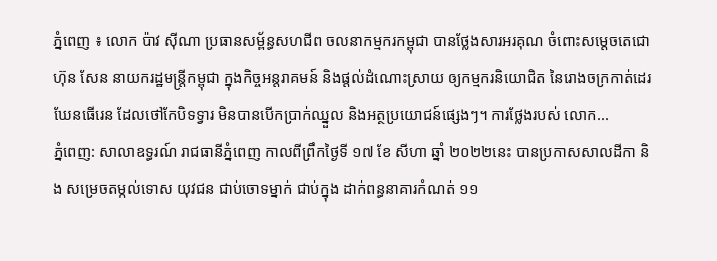ភ្នំពេញ ៖ លោក ប៉ាវ ស៊ីណា ប្រធានសម្ព័ន្ធសហជីព ចលនាកម្មករកម្ពុជា បានថ្លែងសារអរគុណ ចំពោះសម្តេចតេជោ ហ៊ុន សែន នាយករដ្ឋមន្រ្តីកម្ពុជា ក្នុងកិច្ចអន្តរាគមន៍ និងផ្តល់ដំណោះស្រាយ ឲ្យកម្មករនិយោជិត នៃរោងចក្រកាត់ដេរ ឃែនធើរេន ដែលថៅកែបិទទ្វារ មិនបានបើកប្រាក់ឈ្នួល និងអត្ថប្រយោជន៍ផ្សេងៗ។ ការថ្លែងរបស់ លោក...
ភ្នំពេញ: សាលាឧទ្ធរណ៍ រាជធានីភ្នំពេញ កាលពីព្រឹកថ្ងៃទី ១៧ ខែ សីហា ឆ្នាំ ២០២២នេះ បានប្រកាសសាលដីកា និង សម្រេចតម្កល់ទោស យុវជន ជាប់ចោទម្នាក់ ជាប់ក្នុង ដាក់ពន្ធនាគារកំណត់ ១១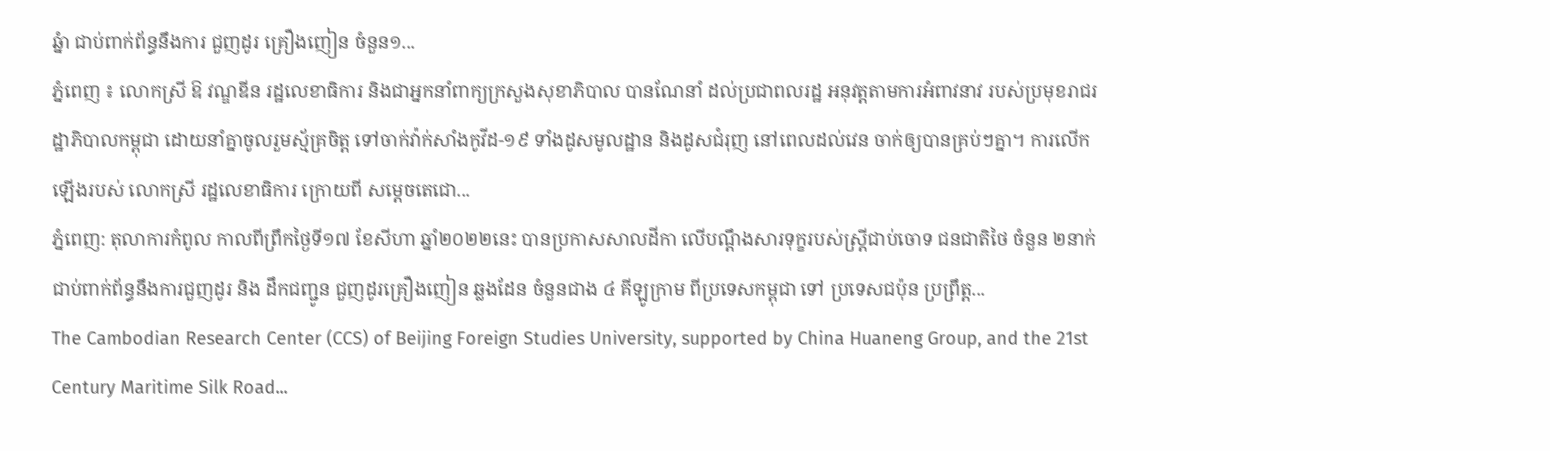ឆ្នំា ជាប់ពាក់ព័ន្ធនឹងការ ជួញដូរ គ្រឿងញៀន ចំនួន១...
ភ្នំពេញ ៖ លោកស្រី ឱ វណ្ឌឌីន រដ្ឋលេខាធិការ និងជាអ្នកនាំពាក្យក្រសួងសុខាភិបាល បានណែនាំ ដល់ប្រជាពលរដ្ឋ អនុវត្តតាមការអំពាវនាវ របស់ប្រមុខរាជរដ្ឋាភិបាលកម្ពុជា ដោយនាំគ្នាចូលរួមស្ម័គ្រចិត្ត ទៅចាក់វ៉ាក់សាំងកូវីដ-១៩ ទាំងដូសមូលដ្ឋាន និងដូសជំរុញ នៅពេលដល់វេន ចាក់ឲ្យបានគ្រប់ៗគ្នា។ ការលើកឡើងរបស់ លោកស្រី រដ្ឋលេខាធិការ ក្រោយពី សម្តេចតេជោ...
ភ្នំពេញ: តុលាការកំពូល កាលពីព្រឹកថ្ងៃទី១៧ ខែសីហា ឆ្នាំ២០២២នេះ បានប្រកាសសាលដីកា លើបណ្ដឹងសារទុក្ខរបស់ស្រ្តីជាប់ចោទ ជនជាតិថៃ ចំនួន ២នាក់ ជាប់ពាក់ព័ន្ធនឹងការជួញដូរ និង ដឹកជញ្ជូន ជួញដូរគ្រឿងញៀន ឆ្លងដែន ចំនួនជាង ៤ គីឡូក្រាម ពីប្រទេសកម្ពុជា ទៅ ប្រទេសជប៉ុន ប្រព្រឹត្ត...
The Cambodian Research Center (CCS) of Beijing Foreign Studies University, supported by China Huaneng Group, and the 21st Century Maritime Silk Road...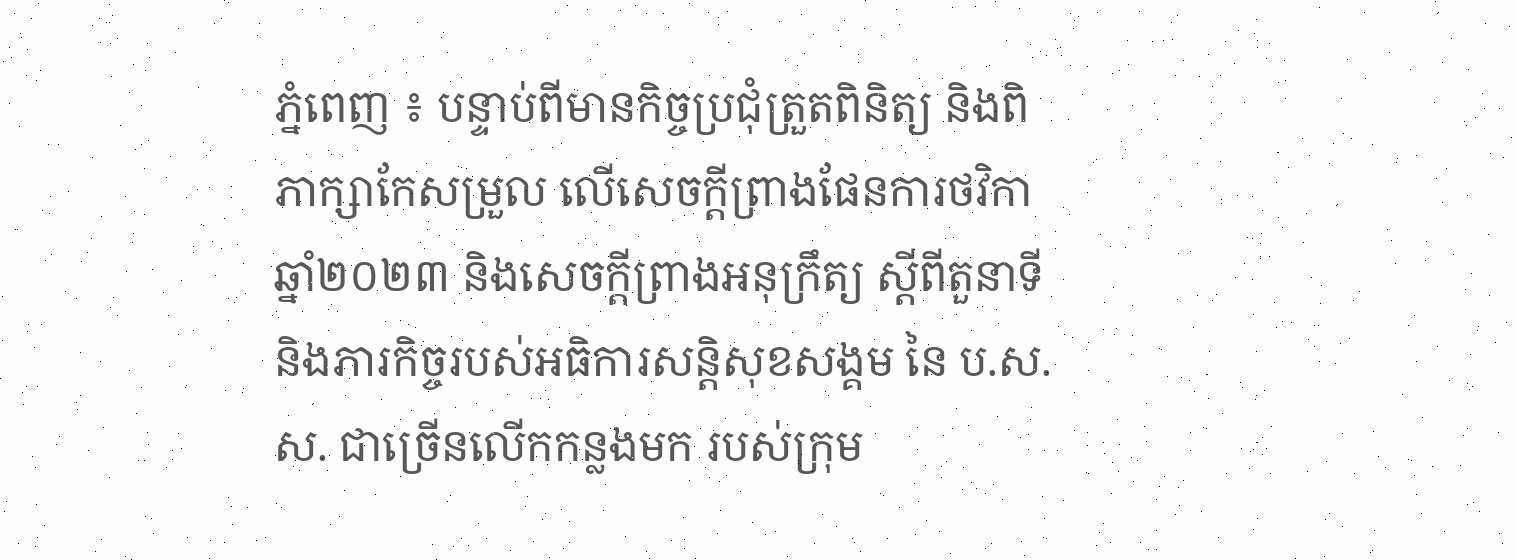ភ្នំពេញ ៖ បន្ទាប់ពីមានកិច្ចប្រជុំត្រួតពិនិត្យ និងពិភាក្សាកែសម្រួល លើសេចក្ដីព្រាងផែនការថវិកា ឆ្នាំ២០២៣ និងសេចក្តីព្រាងអនុក្រឹត្យ ស្ដីពីតួនាទី និងភារកិច្ចរបស់អធិការសន្តិសុខសង្គម នៃ ប.ស.ស. ជាច្រើនលើកកន្លងមក របស់ក្រុម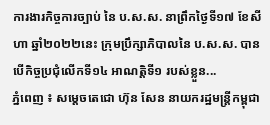ការងារកិច្ចការច្បាប់ នៃ ប.ស.ស. នាព្រឹកថ្ងៃទី១៧ ខែសីហា ឆ្នាំ២០២២នេះ ក្រុមប្រឹក្សាភិបាលនៃ ប.ស.ស. បានបើកិច្ចប្រជុំលើកទី១៤ អាណត្តិទី១ របស់ខ្លួន...
ភ្នំពេញ ៖ សម្តេចតេជោ ហ៊ុន សែន នាយករដ្ឋមន្ត្រីកម្ពុជា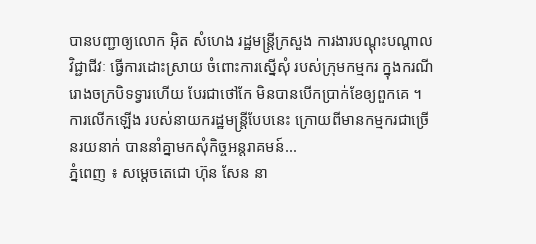បានបញ្ជាឲ្យលោក អ៊ិត សំហេង រដ្ឋមន្ត្រីក្រសួង ការងារបណ្តុះបណ្តាលវិជ្ជាជីវៈ ធ្វើការដោះស្រាយ ចំពោះការស្នើសុំ របស់ក្រុមកម្មករ ក្នុងករណីរោងចក្របិទទ្វារហើយ បែរជាថៅកែ មិនបានបើកប្រាក់ខែឲ្យពួកគេ ។ ការលើកឡើង របស់នាយករដ្ឋមន្រ្តីបែបនេះ ក្រោយពីមានកម្មករជាច្រើនរយនាក់ បាននាំគ្នាមកសុំកិច្ចអន្តរាគមន៍...
ភ្នំពេញ ៖ សម្តេចតេជោ ហ៊ុន សែន នា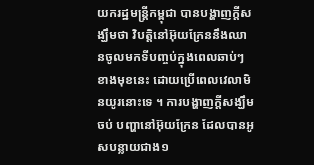យករដ្ឋមន្រ្តីកម្ពុជា បានបង្ហាញក្តីសង្ឃឹមថា វិបត្តិនៅអ៊ុយក្រែននឹងឈានចូលមកទីបញ្ចប់ក្នុងពេលឆាប់ៗខាងមុខនេះ ដោយប្រើពេលវេលាមិនយូរនោះទេ ។ ការបង្ហាញក្តីសង្ឃឹមចប់ បញ្ហានៅអ៊ុយក្រែន ដែលបានអូសបន្លាយជាង១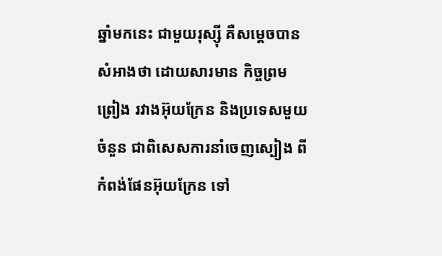ឆ្នាំមកនេះ ជាមួយរុស្ស៊ី គឺសម្តេចបានសំអាងថា ដោយសារមាន កិច្ចព្រមព្រៀង រវាងអ៊ុយក្រែន និងប្រទេសមួយចំនួន ជាពិសេសការនាំចេញស្បៀង ពីកំពង់ផែនអ៊ុយក្រែន ទៅ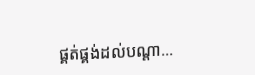ផ្គត់ផ្គង់ដល់បណ្តា...